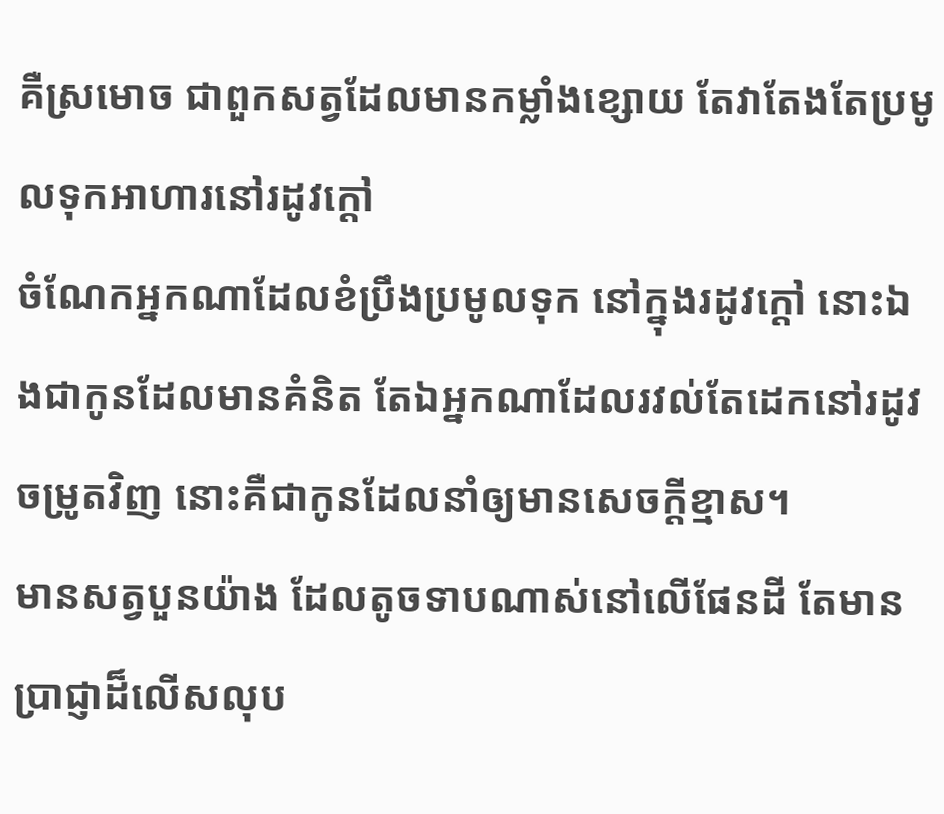គឺស្រមោច ជាពួកសត្វដែលមានកម្លាំងខ្សោយ តែវាតែងតែប្រមូលទុកអាហារនៅរដូវក្តៅ
ចំណែកអ្នកណាដែលខំប្រឹងប្រមូលទុក នៅក្នុងរដូវក្តៅ នោះឯងជាកូនដែលមានគំនិត តែឯអ្នកណាដែលរវល់តែដេកនៅរដូវចម្រូតវិញ នោះគឺជាកូនដែលនាំឲ្យមានសេចក្ដីខ្មាស។
មានសត្វបួនយ៉ាង ដែលតូចទាបណាស់នៅលើផែនដី តែមានប្រាជ្ញាដ៏លើសលុប